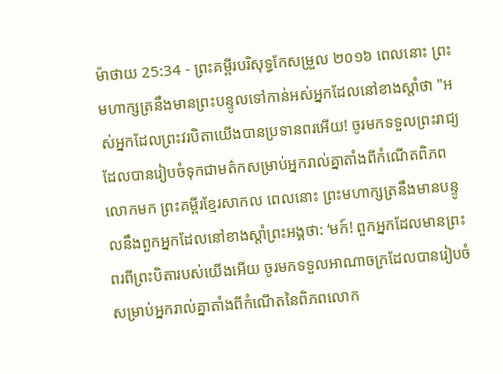ម៉ាថាយ 25:34 - ព្រះគម្ពីរបរិសុទ្ធកែសម្រួល ២០១៦ ពេលនោះ ព្រះមហាក្សត្រនឹងមានព្រះបន្ទូលទៅកាន់អស់អ្នកដែលនៅខាងស្តាំថា "អស់អ្នកដែលព្រះវរបិតាយើងបានប្រទានពរអើយ! ចូរមកទទួលព្រះរាជ្យ ដែលបានរៀបចំទុកជាមត៌កសម្រាប់អ្នករាល់គ្នាតាំងពីកំណើតពិភពលោកមក ព្រះគម្ពីរខ្មែរសាកល ពេលនោះ ព្រះមហាក្សត្រនឹងមានបន្ទូលនឹងពួកអ្នកដែលនៅខាងស្ដាំព្រះអង្គថា: ‘មក៍! ពួកអ្នកដែលមានព្រះពរពីព្រះបិតារបស់យើងអើយ ចូរមកទទួលអាណាចក្រដែលបានរៀបចំសម្រាប់អ្នករាល់គ្នាតាំងពីកំណើតនៃពិភពលោក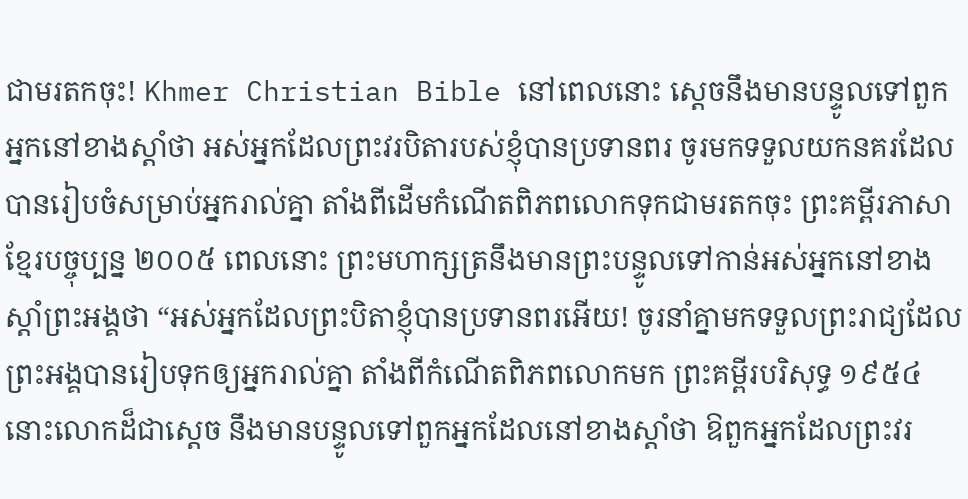ជាមរតកចុះ! Khmer Christian Bible នៅពេលនោះ ស្ដេចនឹងមានបន្ទូលទៅពួកអ្នកនៅខាងស្ដាំថា អស់អ្នកដែលព្រះវរបិតារបស់ខ្ញុំបានប្រទានពរ ចូរមកទទួលយកនគរដែលបានរៀបចំសម្រាប់អ្នករាល់គ្នា តាំងពីដើមកំណើតពិភពលោកទុកជាមរតកចុះ ព្រះគម្ពីរភាសាខ្មែរបច្ចុប្បន្ន ២០០៥ ពេលនោះ ព្រះមហាក្សត្រនឹងមានព្រះបន្ទូលទៅកាន់អស់អ្នកនៅខាងស្ដាំព្រះអង្គថា “អស់អ្នកដែលព្រះបិតាខ្ញុំបានប្រទានពរអើយ! ចូរនាំគ្នាមកទទួលព្រះរាជ្យដែលព្រះអង្គបានរៀបទុកឲ្យអ្នករាល់គ្នា តាំងពីកំណើតពិភពលោកមក ព្រះគម្ពីរបរិសុទ្ធ ១៩៥៤ នោះលោកដ៏ជាស្តេច នឹងមានបន្ទូលទៅពួកអ្នកដែលនៅខាងស្តាំថា ឱពួកអ្នកដែលព្រះវរ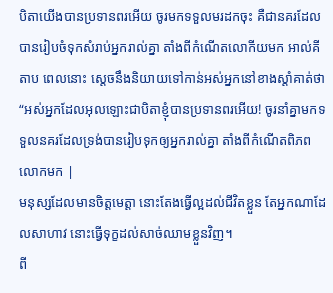បិតាយើងបានប្រទានពរអើយ ចូរមកទទួលមរដកចុះ គឺជានគរដែលបានរៀបចំទុកសំរាប់អ្នករាល់គ្នា តាំងពីកំណើតលោកីយមក អាល់គីតាប ពេលនោះ ស្តេចនឹងនិយាយទៅកាន់អស់អ្នកនៅខាងស្ដាំគាត់ថា “អស់អ្នកដែលអុលឡោះជាបិតាខ្ញុំបានប្រទានពរអើយ! ចូរនាំគ្នាមកទទួលនគរដែលទ្រង់បានរៀបទុកឲ្យអ្នករាល់គ្នា តាំងពីកំណើតពិភពលោកមក |
មនុស្សដែលមានចិត្តមេត្តា នោះតែងធ្វើល្អដល់ជីវិតខ្លួន តែអ្នកណាដែលសាហាវ នោះធ្វើទុក្ខដល់សាច់ឈាមខ្លួនវិញ។
ពី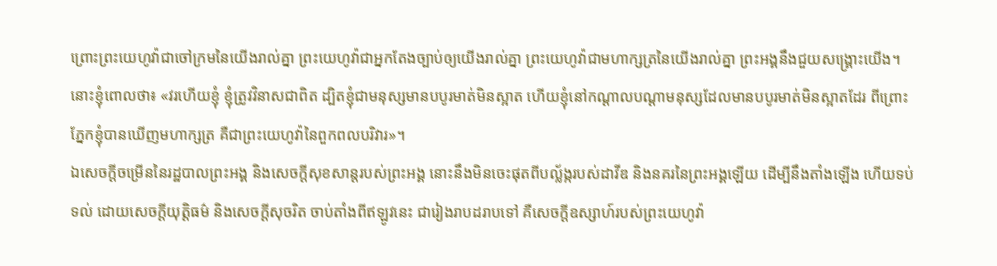ព្រោះព្រះយេហូវ៉ាជាចៅក្រមនៃយើងរាល់គ្នា ព្រះយេហូវ៉ាជាអ្នកតែងច្បាប់ឲ្យយើងរាល់គ្នា ព្រះយេហូវ៉ាជាមហាក្សត្រនៃយើងរាល់គ្នា ព្រះអង្គនឹងជួយសង្គ្រោះយើង។
នោះខ្ញុំពោលថា៖ «វរហើយខ្ញុំ ខ្ញុំត្រូវវិនាសជាពិត ដ្បិតខ្ញុំជាមនុស្សមានបបូរមាត់មិនស្អាត ហើយខ្ញុំនៅកណ្ដាលបណ្ដាមនុស្សដែលមានបបូរមាត់មិនស្អាតដែរ ពីព្រោះភ្នែកខ្ញុំបានឃើញមហាក្សត្រ គឺជាព្រះយេហូវ៉ានៃពួកពលបរិវារ»។
ឯសេចក្ដីចម្រើននៃរដ្ឋបាលព្រះអង្គ និងសេចក្ដីសុខសាន្តរបស់ព្រះអង្គ នោះនឹងមិនចេះផុតពីបល្ល័ង្ករបស់ដាវីឌ និងនគរនៃព្រះអង្គឡើយ ដើម្បីនឹងតាំងឡើង ហើយទប់ទល់ ដោយសេចក្ដីយុត្តិធម៌ និងសេចក្ដីសុចរិត ចាប់តាំងពីឥឡូវនេះ ជារៀងរាបដរាបទៅ គឺសេចក្ដីឧស្សាហ៍របស់ព្រះយេហូវ៉ា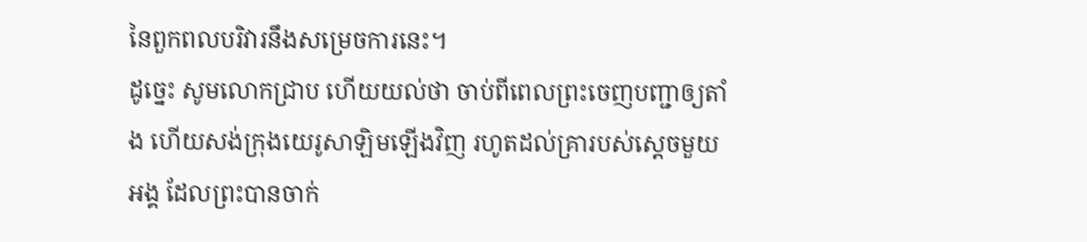នៃពួកពលបរិវារនឹងសម្រេចការនេះ។
ដូច្នេះ សូមលោកជ្រាប ហើយយល់ថា ចាប់ពីពេលព្រះចេញបញ្ជាឲ្យតាំង ហើយសង់ក្រុងយេរូសាឡិមឡើងវិញ រហូតដល់គ្រារបស់ស្ដេចមួយអង្គ ដែលព្រះបានចាក់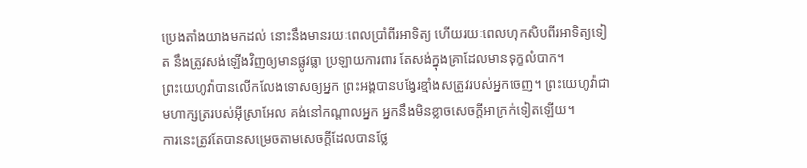ប្រេងតាំងយាងមកដល់ នោះនឹងមានរយៈពេលប្រាំពីរអាទិត្យ ហើយរយៈពេលហុកសិបពីរអាទិត្យទៀត នឹងត្រូវសង់ឡើងវិញឲ្យមានផ្លូវធ្លា ប្រឡាយការពារ តែសង់ក្នុងគ្រាដែលមានទុក្ខលំបាក។
ព្រះយេហូវ៉ាបានលើកលែងទោសឲ្យអ្នក ព្រះអង្គបានបង្វែរខ្មាំងសត្រូវរបស់អ្នកចេញ។ ព្រះយេហូវ៉ាជាមហាក្សត្ររបស់អ៊ីស្រាអែល គង់នៅកណ្ដាលអ្នក អ្នកនឹងមិនខ្លាចសេចក្ដីអាក្រក់ទៀតឡើយ។
ការនេះត្រូវតែបានសម្រេចតាមសេចក្តីដែលបានថ្លែ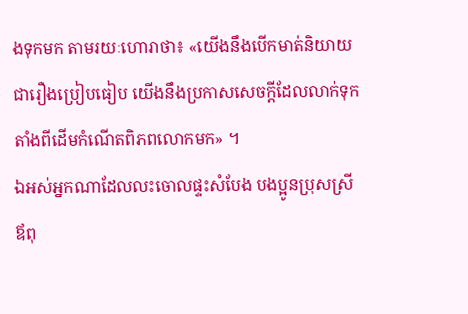ងទុកមក តាមរយៈហោរាថា៖ «យើងនឹងបើកមាត់និយាយជារឿងប្រៀបធៀប យើងនឹងប្រកាសសេចក្ដីដែលលាក់ទុក តាំងពីដើមកំណើតពិភពលោកមក» ។
ឯអស់អ្នកណាដែលលះចោលផ្ទះសំបែង បងប្អូនប្រុសស្រី ឪពុ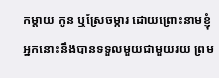កម្តាយ កូន ឬស្រែចម្ការ ដោយព្រោះនាមខ្ញុំ អ្នកនោះនឹងបានទទួលមួយជាមួយរយ ព្រម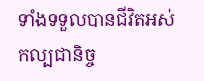ទាំងទទួលបានជីវិតអស់កល្បជានិច្ច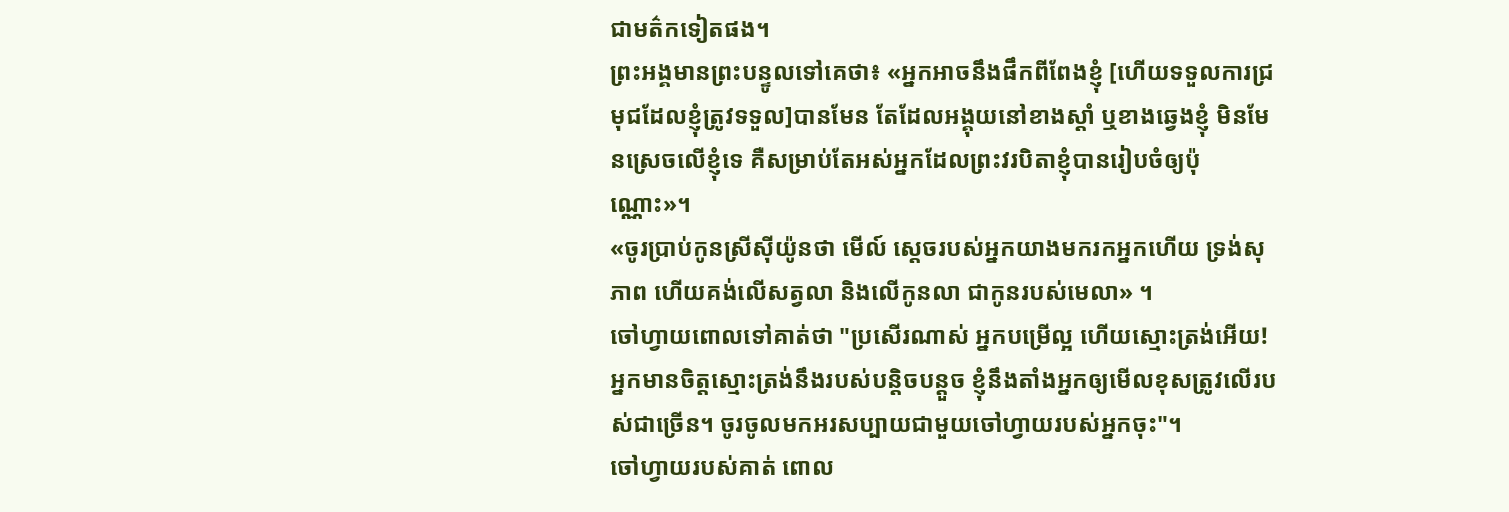ជាមត៌កទៀតផង។
ព្រះអង្គមានព្រះបន្ទូលទៅគេថា៖ «អ្នកអាចនឹងផឹកពីពែងខ្ញុំ [ហើយទទួលការជ្រមុជដែលខ្ញុំត្រូវទទួល]បានមែន តែដែលអង្គុយនៅខាងស្តាំ ឬខាងឆ្វេងខ្ញុំ មិនមែនស្រេចលើខ្ញុំទេ គឺសម្រាប់តែអស់អ្នកដែលព្រះវរបិតាខ្ញុំបានរៀបចំឲ្យប៉ុណ្ណោះ»។
«ចូរប្រាប់កូនស្រីស៊ីយ៉ូនថា មើល៍ ស្តេចរបស់អ្នកយាងមករកអ្នកហើយ ទ្រង់សុភាព ហើយគង់លើសត្វលា និងលើកូនលា ជាកូនរបស់មេលា» ។
ចៅហ្វាយពោលទៅគាត់ថា "ប្រសើរណាស់ អ្នកបម្រើល្អ ហើយស្មោះត្រង់អើយ! អ្នកមានចិត្តស្មោះត្រង់នឹងរបស់បន្តិចបន្តួច ខ្ញុំនឹងតាំងអ្នកឲ្យមើលខុសត្រូវលើរបស់ជាច្រើន។ ចូរចូលមកអរសប្បាយជាមួយចៅហ្វាយរបស់អ្នកចុះ"។
ចៅហ្វាយរបស់គាត់ ពោល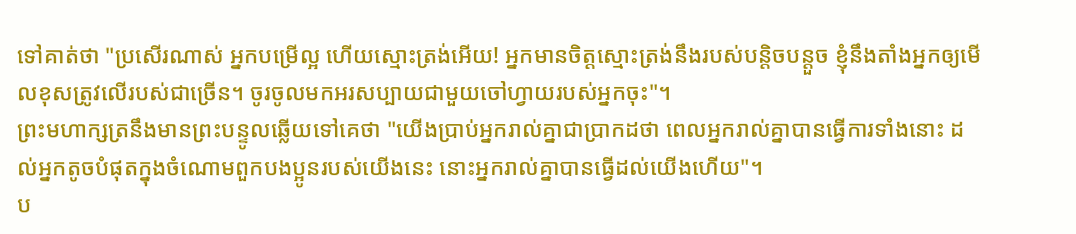ទៅគាត់ថា "ប្រសើរណាស់ អ្នកបម្រើល្អ ហើយស្មោះត្រង់អើយ! អ្នកមានចិត្តស្មោះត្រង់នឹងរបស់បន្តិចបន្តួច ខ្ញុំនឹងតាំងអ្នកឲ្យមើលខុសត្រូវលើរបស់ជាច្រើន។ ចូរចូលមកអរសប្បាយជាមួយចៅហ្វាយរបស់អ្នកចុះ"។
ព្រះមហាក្សត្រនឹងមានព្រះបន្ទូលឆ្លើយទៅគេថា "យើងប្រាប់អ្នករាល់គ្នាជាប្រាកដថា ពេលអ្នករាល់គ្នាបានធ្វើការទាំងនោះ ដល់អ្នកតូចបំផុតក្នុងចំណោមពួកបងប្អូនរបស់យើងនេះ នោះអ្នករាល់គ្នាបានធ្វើដល់យើងហើយ"។
ប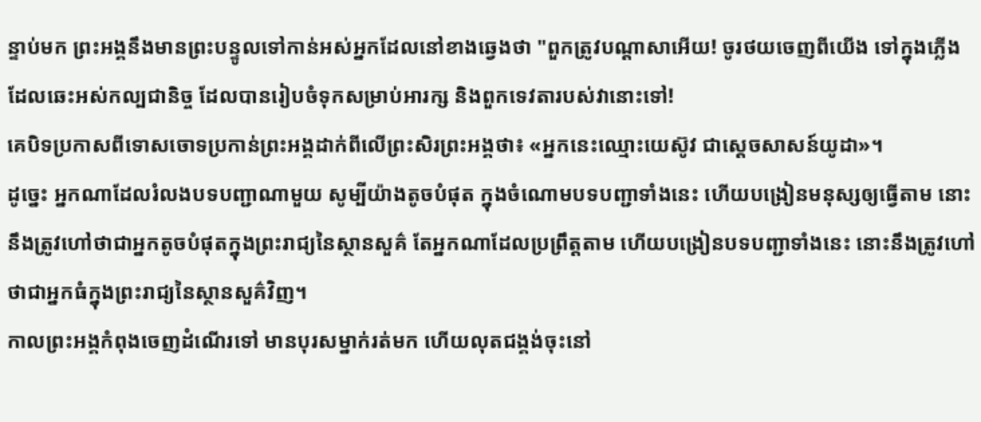ន្ទាប់មក ព្រះអង្គនឹងមានព្រះបន្ទូលទៅកាន់អស់អ្នកដែលនៅខាងឆ្វេងថា "ពួកត្រូវបណ្តាសាអើយ! ចូរថយចេញពីយើង ទៅក្នុងភ្លើងដែលឆេះអស់កល្បជានិច្ច ដែលបានរៀបចំទុកសម្រាប់អារក្ស និងពួកទេវតារបស់វានោះទៅ!
គេបិទប្រកាសពីទោសចោទប្រកាន់ព្រះអង្គដាក់ពីលើព្រះសិរព្រះអង្គថា៖ «អ្នកនេះឈ្មោះយេស៊ូវ ជាស្តេចសាសន៍យូដា»។
ដូច្នេះ អ្នកណាដែលរំលងបទបញ្ជាណាមួយ សូម្បីយ៉ាងតូចបំផុត ក្នុងចំណោមបទបញ្ជាទាំងនេះ ហើយបង្រៀនមនុស្សឲ្យធ្វើតាម នោះនឹងត្រូវហៅថាជាអ្នកតូចបំផុតក្នុងព្រះរាជ្យនៃស្ថានសួគ៌ តែអ្នកណាដែលប្រព្រឹត្តតាម ហើយបង្រៀនបទបញ្ជាទាំងនេះ នោះនឹងត្រូវហៅថាជាអ្នកធំក្នុងព្រះរាជ្យនៃស្ថានសួគ៌វិញ។
កាលព្រះអង្គកំពុងចេញដំណើរទៅ មានបុរសម្នាក់រត់មក ហើយលុតជង្គង់ចុះនៅ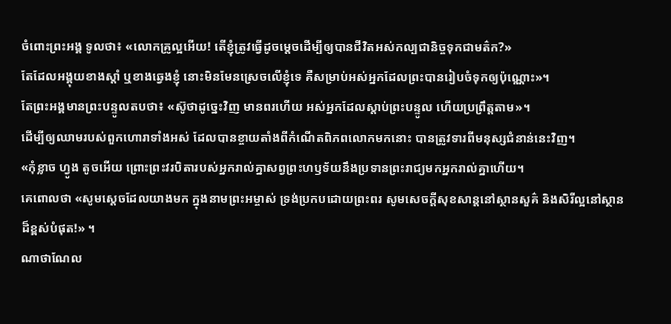ចំពោះព្រះអង្គ ទូលថា៖ «លោកគ្រូល្អអើយ! តើខ្ញុំត្រូវធ្វើដូចម្តេចដើម្បីឲ្យបានជីវិតអស់កល្បជានិច្ចទុកជាមត៌ក?»
តែដែលអង្គុយខាងស្តាំ ឬខាងឆ្វេងខ្ញុំ នោះមិនមែនស្រេចលើខ្ញុំទេ គឺសម្រាប់អស់អ្នកដែលព្រះបានរៀបចំទុកឲ្យប៉ុណ្ណោះ»។
តែព្រះអង្គមានព្រះបន្ទូលតបថា៖ «ស៊ូថាដូច្នេះវិញ មានពរហើយ អស់អ្នកដែលស្តាប់ព្រះបន្ទូល ហើយប្រព្រឹត្តតាម»។
ដើម្បីឲ្យឈាមរបស់ពួកហោរាទាំងអស់ ដែលបានខ្ចាយតាំងពីកំណើតពិភពលោកមកនោះ បានត្រូវទារពីមនុស្សជំនាន់នេះវិញ។
«កុំខ្លាច ហ្វូង តូចអើយ ព្រោះព្រះវរបិតារបស់អ្នករាល់គ្នាសព្វព្រះហឫទ័យនឹងប្រទានព្រះរាជ្យមកអ្នករាល់គ្នាហើយ។
គេពោលថា «សូមស្តេចដែលយាងមក ក្នុងនាមព្រះអម្ចាស់ ទ្រង់ប្រកបដោយព្រះពរ សូមសេចក្ដីសុខសាន្តនៅស្ថានសួគ៌ និងសិរីល្អនៅស្ថានដ៏ខ្ពស់បំផុត!» ។
ណាថាណែល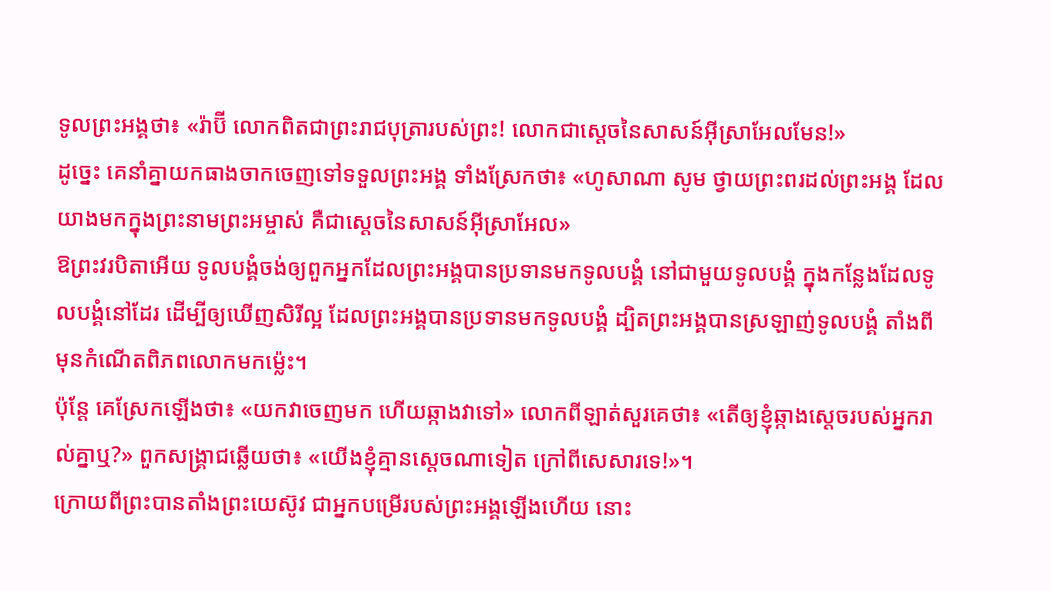ទូលព្រះអង្គថា៖ «រ៉ាប៊ី លោកពិតជាព្រះរាជបុត្រារបស់ព្រះ! លោកជាស្តេចនៃសាសន៍អ៊ីស្រាអែលមែន!»
ដូច្នេះ គេនាំគ្នាយកធាងចាកចេញទៅទទួលព្រះអង្គ ទាំងស្រែកថា៖ «ហូសាណា សូម ថ្វាយព្រះពរដល់ព្រះអង្គ ដែលយាងមកក្នុងព្រះនាមព្រះអម្ចាស់ គឺជាស្តេចនៃសាសន៍អ៊ីស្រាអែល»
ឱព្រះវរបិតាអើយ ទូលបង្គំចង់ឲ្យពួកអ្នកដែលព្រះអង្គបានប្រទានមកទូលបង្គំ នៅជាមួយទូលបង្គំ ក្នុងកន្លែងដែលទូលបង្គំនៅដែរ ដើម្បីឲ្យឃើញសិរីល្អ ដែលព្រះអង្គបានប្រទានមកទូលបង្គំ ដ្បិតព្រះអង្គបានស្រឡាញ់ទូលបង្គំ តាំងពីមុនកំណើតពិភពលោកមកម៉្លេះ។
ប៉ុន្តែ គេស្រែកឡើងថា៖ «យកវាចេញមក ហើយឆ្កាងវាទៅ» លោកពីឡាត់សួរគេថា៖ «តើឲ្យខ្ញុំឆ្កាងស្តេចរបស់អ្នករាល់គ្នាឬ?» ពួកសង្គ្រាជឆ្លើយថា៖ «យើងខ្ញុំគ្មានស្តេចណាទៀត ក្រៅពីសេសារទេ!»។
ក្រោយពីព្រះបានតាំងព្រះយេស៊ូវ ជាអ្នកបម្រើរបស់ព្រះអង្គឡើងហើយ នោះ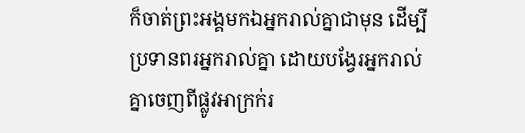ក៏ចាត់ព្រះអង្គមកឯអ្នករាល់គ្នាជាមុន ដើម្បីប្រទានពរអ្នករាល់គ្នា ដោយបង្វែរអ្នករាល់គ្នាចេញពីផ្លូវអាក្រក់រ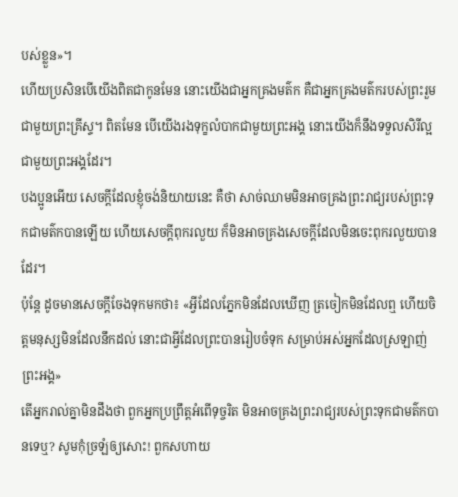បស់ខ្លួន»។
ហើយប្រសិនបើយើងពិតជាកូនមែន នោះយើងជាអ្នកគ្រងមត៌ក គឺជាអ្នកគ្រងមត៌ករបស់ព្រះរួមជាមួយព្រះគ្រីស្ទ។ ពិតមែន បើយើងរងទុក្ខលំបាកជាមួយព្រះអង្គ នោះយើងក៏នឹងទទួលសិរីល្អជាមួយព្រះអង្គដែរ។
បងប្អូនអើយ សេចក្តីដែលខ្ញុំចង់និយាយនេះ គឺថា សាច់ឈាមមិនអាចគ្រងព្រះរាជ្យរបស់ព្រះទុកជាមត៌កបានឡើយ ហើយសេចក្តីពុករលួយ ក៏មិនអាចគ្រងសេចក្តីដែលមិនចេះពុករលួយបានដែរ។
ប៉ុន្តែ ដូចមានសេចក្តីចែងទុកមកថា៖ «អ្វីដែលភ្នែកមិនដែលឃើញ ត្រចៀកមិនដែលឮ ហើយចិត្តមនុស្សមិនដែលនឹកដល់ នោះជាអ្វីដែលព្រះបានរៀបចំទុក សម្រាប់អស់អ្នកដែលស្រឡាញ់ព្រះអង្គ»
តើអ្នករាល់គ្នាមិនដឹងថា ពួកអ្នកប្រព្រឹត្តអំពើទុច្ចរិត មិនអាចគ្រងព្រះរាជ្យរបស់ព្រះទុកជាមត៌កបានទេឬ? សូមកុំច្រឡំឲ្យសោះ! ពួកសហាយ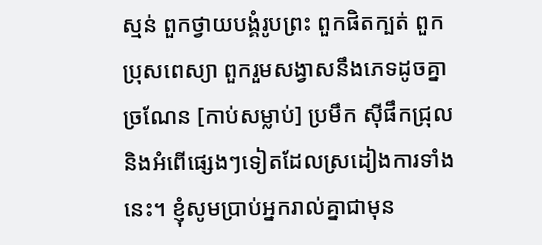ស្មន់ ពួកថ្វាយបង្គំរូបព្រះ ពួកផិតក្បត់ ពួកប្រុសពេស្យា ពួករួមសង្វាសនឹងភេទដូចគ្នា
ច្រណែន [កាប់សម្លាប់] ប្រមឹក ស៊ីផឹកជ្រុល និងអំពើផ្សេងៗទៀតដែលស្រដៀងការទាំងនេះ។ ខ្ញុំសូមប្រាប់អ្នករាល់គ្នាជាមុន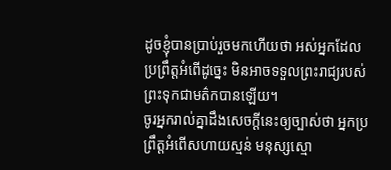ដូចខ្ញុំបានប្រាប់រួចមកហើយថា អស់អ្នកដែលប្រព្រឹត្តអំពើដូច្នេះ មិនអាចទទួលព្រះរាជ្យរបស់ព្រះទុកជាមត៌កបានឡើយ។
ចូរអ្នករាល់គ្នាដឹងសេចក្ដីនេះឲ្យច្បាស់ថា អ្នកប្រព្រឹត្តអំពើសហាយស្មន់ មនុស្សស្មោ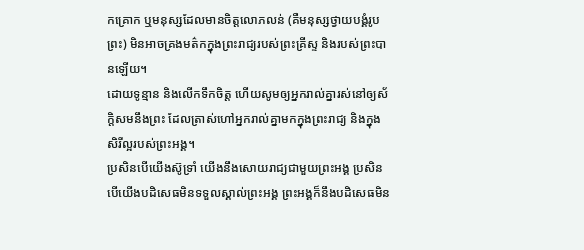កគ្រោក ឬមនុស្សដែលមានចិត្តលោភលន់ (គឺមនុស្សថ្វាយបង្គំរូបព្រះ) មិនអាចគ្រងមត៌កក្នុងព្រះរាជ្យរបស់ព្រះគ្រីស្ទ និងរបស់ព្រះបានឡើយ។
ដោយទូន្មាន និងលើកទឹកចិត្ត ហើយសូមឲ្យអ្នករាល់គ្នារស់នៅឲ្យស័ក្តិសមនឹងព្រះ ដែលត្រាស់ហៅអ្នករាល់គ្នាមកក្នុងព្រះរាជ្យ និងក្នុងសិរីល្អរបស់ព្រះអង្គ។
ប្រសិនបើយើងស៊ូទ្រាំ យើងនឹងសោយរាជ្យជាមួយព្រះអង្គ ប្រសិនបើយើងបដិសេធមិនទទួលស្គាល់ព្រះអង្គ ព្រះអង្គក៏នឹងបដិសេធមិន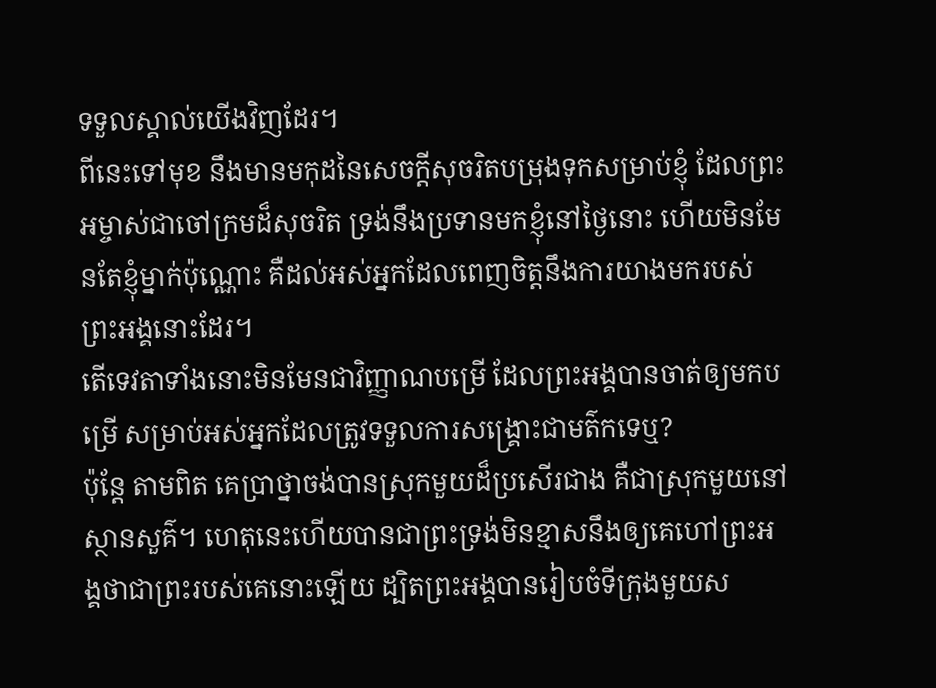ទទួលស្គាល់យើងវិញដែរ។
ពីនេះទៅមុខ នឹងមានមកុដនៃសេចក្ដីសុចរិតបម្រុងទុកសម្រាប់ខ្ញុំ ដែលព្រះអម្ចាស់ជាចៅក្រមដ៏សុចរិត ទ្រង់នឹងប្រទានមកខ្ញុំនៅថ្ងៃនោះ ហើយមិនមែនតែខ្ញុំម្នាក់ប៉ុណ្ណោះ គឺដល់អស់អ្នកដែលពេញចិត្តនឹងការយាងមករបស់ព្រះអង្គនោះដែរ។
តើទេវតាទាំងនោះមិនមែនជាវិញ្ញាណបម្រើ ដែលព្រះអង្គបានចាត់ឲ្យមកបម្រើ សម្រាប់អស់អ្នកដែលត្រូវទទួលការសង្គ្រោះជាមត៌កទេឬ?
ប៉ុន្ដែ តាមពិត គេប្រាថ្នាចង់បានស្រុកមួយដ៏ប្រសើរជាង គឺជាស្រុកមួយនៅស្ថានសួគ៌។ ហេតុនេះហើយបានជាព្រះទ្រង់មិនខ្មាសនឹងឲ្យគេហៅព្រះអង្គថាជាព្រះរបស់គេនោះឡើយ ដ្បិតព្រះអង្គបានរៀបចំទីក្រុងមួយស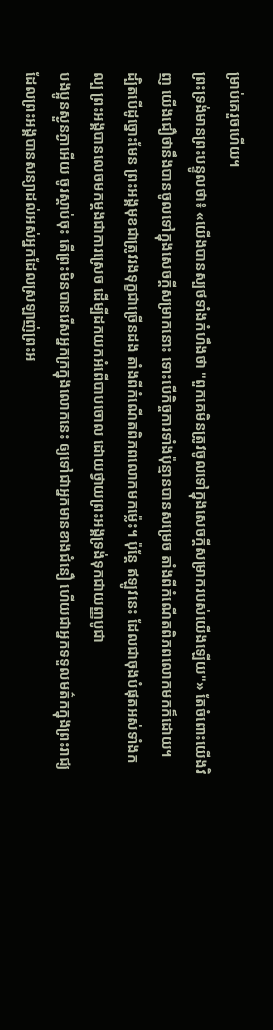ម្រាប់គេរួចហើយ។
ព្រះទ្រង់មានព្រះបន្ទូលថា៖ «យើងបានស្បថទាំងកំហឹងថា "ពួកគេមិនត្រូវចូលទៅក្នុងសេចក្ដីសម្រាករបស់យើងឡើយ"» តែចំពោះយើងវិញ យើងជឿថានឹងបានចូលទៅក្នុងសេចក្ដីសម្រាកនោះ ទោះបើកិច្ចការទាំងប៉ុន្មានបានសម្រេច តាំងពីកំណើតពិភពលោកមកក៏ដោយ។
ដ្បិតបើដូច្នោះមែន ព្រះអង្គមុខជាត្រូវរងទុក្ខជាច្រើនដង តាំងពីកំណើតពិភពលោកមកម្ល៉េះ។ ប៉ុន្ដែ ឥឡូវនេះ ដែលជាចុងបំផុតអស់ទាំងកល្ប ព្រះអង្គបានលេចមកម្ដងជាការស្រេច ដើម្បីដកយកអំពើបាបចោល ដោយថ្វាយព្រះអង្គទ្រង់ទុកជាយញ្ញបូជា
បងប្អូនស្ងួនភ្ងាអើយ ចូរស្តាប់ចុះ តើព្រះមិនបានរើសអ្នកក្រក្នុងលោកនេះ ឲ្យទៅជាអ្នកមានខាងជំនឿ ហើយជាអ្នកទទួលមត៌កក្នុងព្រះរាជ្យ ដែលព្រះអង្គបានសន្យាដល់អស់អ្នកដែលស្រឡាញ់ព្រះអ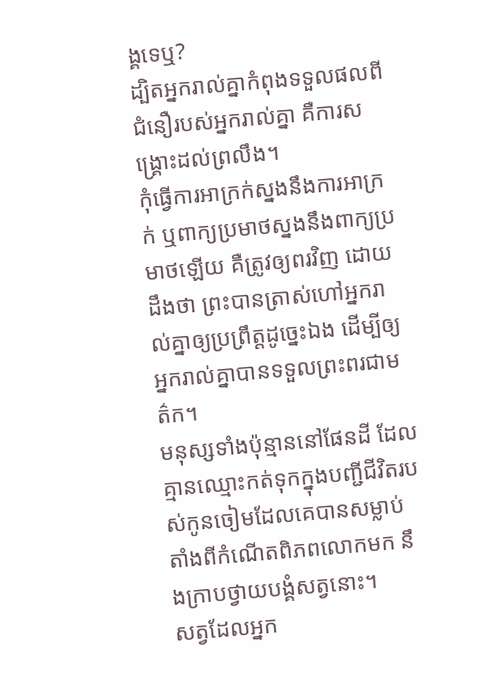ង្គទេឬ?
ដ្បិតអ្នករាល់គ្នាកំពុងទទួលផលពីជំនឿរបស់អ្នករាល់គ្នា គឺការសង្គ្រោះដល់ព្រលឹង។
កុំធ្វើការអាក្រក់ស្នងនឹងការអាក្រក់ ឬពាក្យប្រមាថស្នងនឹងពាក្យប្រមាថឡើយ គឺត្រូវឲ្យពរវិញ ដោយដឹងថា ព្រះបានត្រាស់ហៅអ្នករាល់គ្នាឲ្យប្រព្រឹត្តដូច្នេះឯង ដើម្បីឲ្យអ្នករាល់គ្នាបានទទួលព្រះពរជាមត៌ក។
មនុស្សទាំងប៉ុន្មាននៅផែនដី ដែលគ្មានឈ្មោះកត់ទុកក្នុងបញ្ជីជីវិតរបស់កូនចៀមដែលគេបានសម្លាប់ តាំងពីកំណើតពិភពលោកមក នឹងក្រាបថ្វាយបង្គំសត្វនោះ។
សត្វដែលអ្នក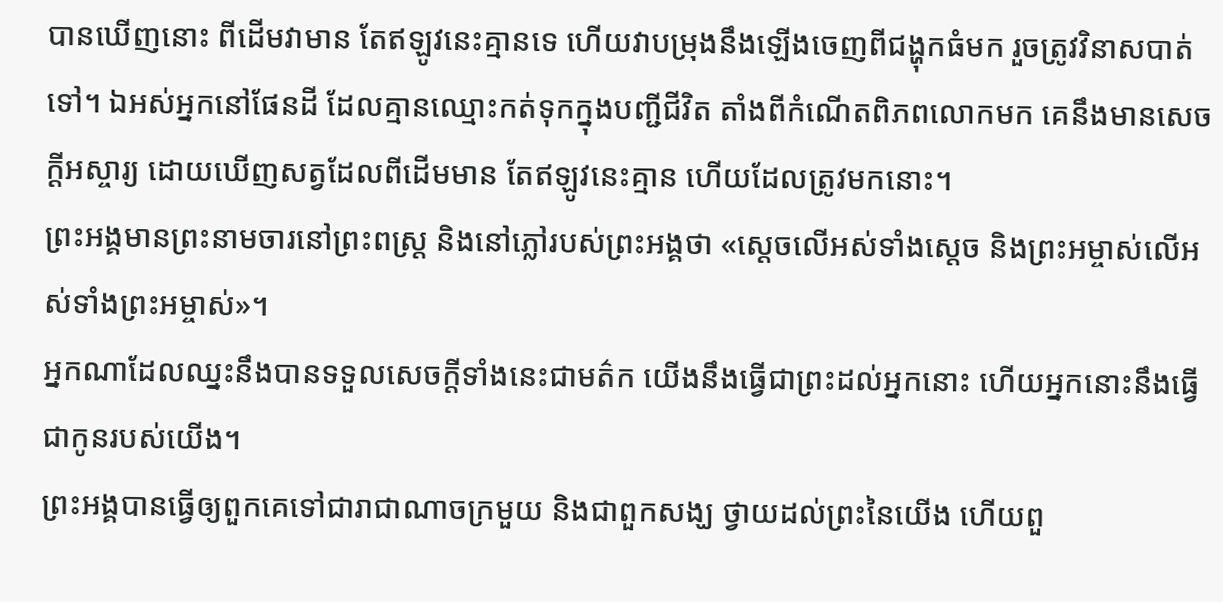បានឃើញនោះ ពីដើមវាមាន តែឥឡូវនេះគ្មានទេ ហើយវាបម្រុងនឹងឡើងចេញពីជង្ហុកធំមក រួចត្រូវវិនាសបាត់ទៅ។ ឯអស់អ្នកនៅផែនដី ដែលគ្មានឈ្មោះកត់ទុកក្នុងបញ្ជីជីវិត តាំងពីកំណើតពិភពលោកមក គេនឹងមានសេចក្ដីអស្ចារ្យ ដោយឃើញសត្វដែលពីដើមមាន តែឥឡូវនេះគ្មាន ហើយដែលត្រូវមកនោះ។
ព្រះអង្គមានព្រះនាមចារនៅព្រះពស្ត្រ និងនៅភ្លៅរបស់ព្រះអង្គថា «ស្តេចលើអស់ទាំងស្តេច និងព្រះអម្ចាស់លើអស់ទាំងព្រះអម្ចាស់»។
អ្នកណាដែលឈ្នះនឹងបានទទួលសេចក្ដីទាំងនេះជាមត៌ក យើងនឹងធ្វើជាព្រះដល់អ្នកនោះ ហើយអ្នកនោះនឹងធ្វើជាកូនរបស់យើង។
ព្រះអង្គបានធ្វើឲ្យពួកគេទៅជារាជាណាចក្រមួយ និងជាពួកសង្ឃ ថ្វាយដល់ព្រះនៃយើង ហើយពួ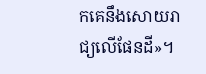កគេនឹងសោយរាជ្យលើផែនដី»។